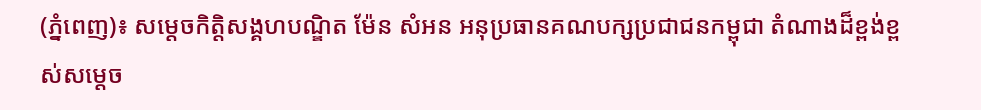(ភ្នំពេញ)៖ សម្តេចកិត្តិសង្គហបណ្ឌិត ម៉ែន សំអន អនុប្រធានគណបក្សប្រជាជនកម្ពុជា តំណាងដ៏ខ្ពង់ខ្ពស់សម្តេច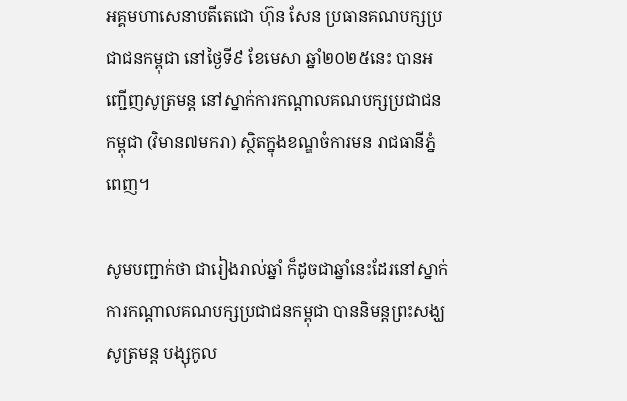អគ្គមហាសេនាបតីតេជោ ហ៊ុន សែន ប្រធានគណបក្សប្រជាជនកម្ពុជា នៅថ្ងៃទី៩ ខែមេសា ឆ្នាំ២០២៥នេះ បានអញ្ជើញសូត្រមន្ត នៅស្នាក់ការកណ្តាលគណបក្សប្រជាជនកម្ពុជា (វិមាន៧មករា) ស្ថិតក្នុងខណ្ឌចំការមន រាជធានីភ្នំពេញ។

សូមបញ្ជាក់ថា ជារៀងរាល់ឆ្នាំ ក៏ដូចជាឆ្នាំនេះដែរនៅស្នាក់ការកណ្តាលគណបក្សប្រជាជនកម្ពុជា បាននិមន្តព្រះសង្ឃសូត្រមន្ត បង្សុកូល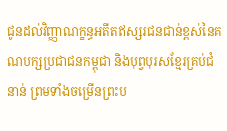ជូនដល់វិញ្ញាណក្ខន្ធអតីតឥស្សរជនជាន់ខ្ពស់នៃគណបក្សប្រជាជនកម្ពុជា និងបុព្វបុរសខ្មែរគ្រប់ជំនាន់ ព្រមទាំងចម្រើនព្រះប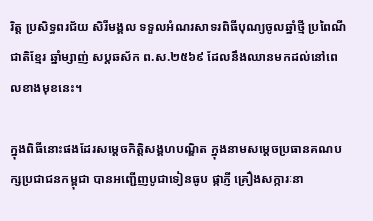រិត្ត ប្រសិទ្ធពរជ័យ សិរីមង្គល ទទួលអំណរសាទរពិធីបុណ្យចូលឆ្នាំថ្មី ប្រពៃណីជាតិខ្មែរ ឆ្នាំម្សាញ់ សប្តឆស័ក ព.ស.២៥៦៩ ដែលនឹងឈានមកដល់នៅពេលខាងមុខនេះ។

ក្នុងពិធីនោះផងដែរសម្តេចកិត្តិសង្គហបណ្ឌិត ក្នុងនាមសម្តេចប្រធានគណបក្សប្រជាជនកម្ពុជា បានអញ្ជើញបូជាទៀនធូប ផ្កាភ្ញី គ្រឿងសក្ការៈនា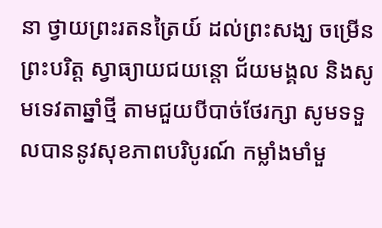នា ថ្វាយព្រះរតនត្រៃយ៍ ដល់ព្រះសង្ឃ ចម្រើនព្រះបរិត្ត ស្វាធ្យាយជយន្តោ ជ័យមង្គល និងសូមទេវតាឆ្នាំថ្មី តាមជួយបីបាច់ថែរក្សា សូមទទួលបាននូវសុខភាពបរិបូរណ៍ កម្លាំងមាំមួ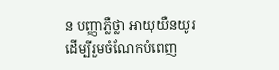ន បញ្ញាភ្លឺថ្លា អាយុយឺនយូរ ដើម្បីរួមចំណែកបំពេញ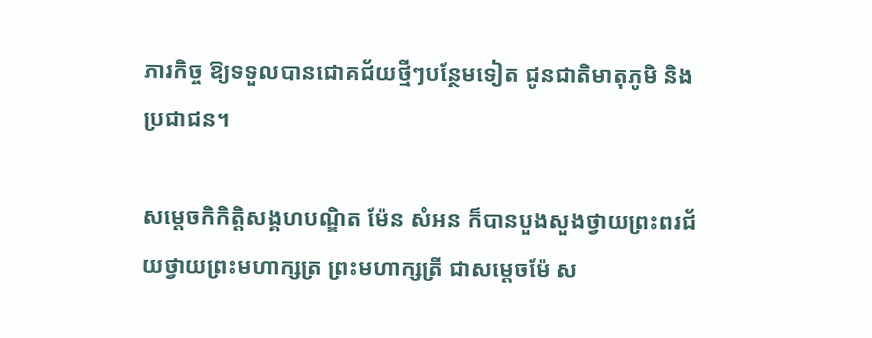ភារកិច្ច ឱ្យទទួលបានជោគជ័យថ្មីៗបន្ថែមទៀត ជូនជាតិមាតុភូមិ និងប្រជាជន។

សម្តេចកិកិត្តិសង្គហបណ្ឌិត ម៉ែន សំអន ក៏បានបួងសួងថ្វាយព្រះពរជ័យថ្វាយព្រះមហាក្សត្រ ព្រះមហាក្សត្រី ជាសម្តេចម៉ែ ស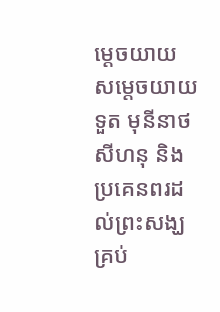ម្តេចយាយ សម្តេចយាយទួត មុនីនាថ សីហនុ និង ប្រគេនពរដល់ព្រះសង្ឃគ្រប់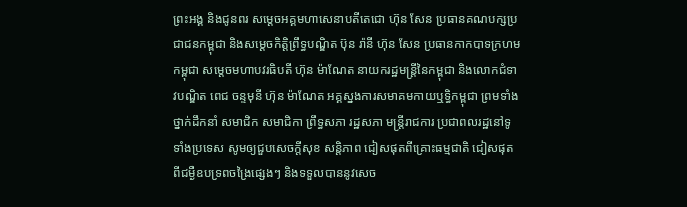ព្រះអង្គ និងជូនពរ សម្តេចអគ្គមហាសេនាបតីតេជោ ហ៊ុន សែន ប្រធានគណបក្សប្រជាជនកម្ពុជា និងសម្តេចកិត្តិព្រឹទ្ធបណ្ឌិត ប៊ុន រ៉ានី ហ៊ុន សែន ប្រធានកាកបាទក្រហមកម្ពុជា សម្តេចមហាបវរធិបតី ហ៊ុន ម៉ាណែត នាយករដ្ឋមន្រ្តីនៃកម្ពុជា និងលោកជំទាវបណ្ឌិត ពេជ ចន្ទមុនី ហ៊ុន ម៉ាណែត អគ្គស្នងការសមាគមកាយឬទិ្ធកម្ពុជា ព្រមទាំងថ្នាក់ដឹកនាំ សមាជិក សមាជិកា ព្រឹទ្ធសភា រដ្ឋសភា មន្រ្តីរាជការ ប្រជាពលរដ្ឋនៅទូទាំងប្រទេស សូមឲ្យជួបសេចក្តីសុខ សន្តិភាព ជៀសផុតពីគ្រោះធម្មជាតិ ជៀសផុតពីជម្ងឺឧបទ្រពចង្រៃផ្សេងៗ និងទទួលបាននូវសេច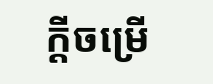ក្តីចម្រើ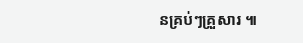នគ្រប់ៗគ្រួសារ ៕